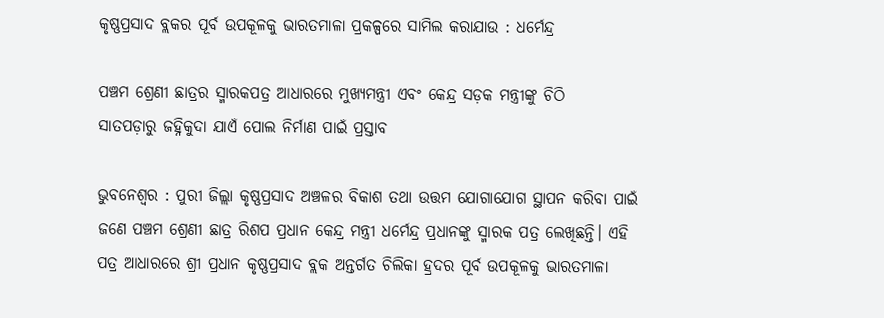କୃଷ୍ଣପ୍ରସାଦ ବ୍ଲକର ପୂର୍ବ ଉପକୂଳକୁ ଭାରତମାଳା ପ୍ରକଳ୍ପରେ ସାମିଲ କରାଯାଉ : ଧର୍ମେନ୍ଦ୍ର

ପଞ୍ଚମ ଶ୍ରେଣୀ ଛାତ୍ରର ସ୍ମାରକପତ୍ର ଆଧାରରେ ମୁଖ୍ୟମନ୍ତ୍ରୀ ଏବଂ କେନ୍ଦ୍ର ସଡ଼କ ମନ୍ତ୍ରୀଙ୍କୁ ଚିଠି
ସାତପଡ଼ାରୁ ଜହ୍ନିକୁଦା ଯାଏଁ ପୋଲ ନିର୍ମାଣ ପାଇଁ ପ୍ରସ୍ତାବ

ଭୁବନେଶ୍ୱର : ପୁରୀ ଜିଲ୍ଲା କୃଷ୍ଣପ୍ରସାଦ ଅଞ୍ଚଳର ବିକାଶ ତଥା ଉତ୍ତମ ଯୋଗାଯୋଗ ସ୍ଥାପନ କରିବା ପାଇଁ ଜଣେ ପଞ୍ଚମ ଶ୍ରେଣୀ ଛାତ୍ର ରିଶପ ପ୍ରଧାନ କେନ୍ଦ୍ର ମନ୍ତ୍ରୀ ଧର୍ମେନ୍ଦ୍ର ପ୍ରଧାନଙ୍କୁ ସ୍ମାରକ ପତ୍ର ଲେଖିଛନ୍ତି। ଏହି ପତ୍ର ଆଧାରରେ ଶ୍ରୀ ପ୍ରଧାନ କୃଷ୍ଣପ୍ରସାଦ ବ୍ଲକ ଅନ୍ତର୍ଗତ ଚିଲିକା ହ୍ରଦର ପୂର୍ବ ଉପକୂଳକୁ ଭାରତମାଳା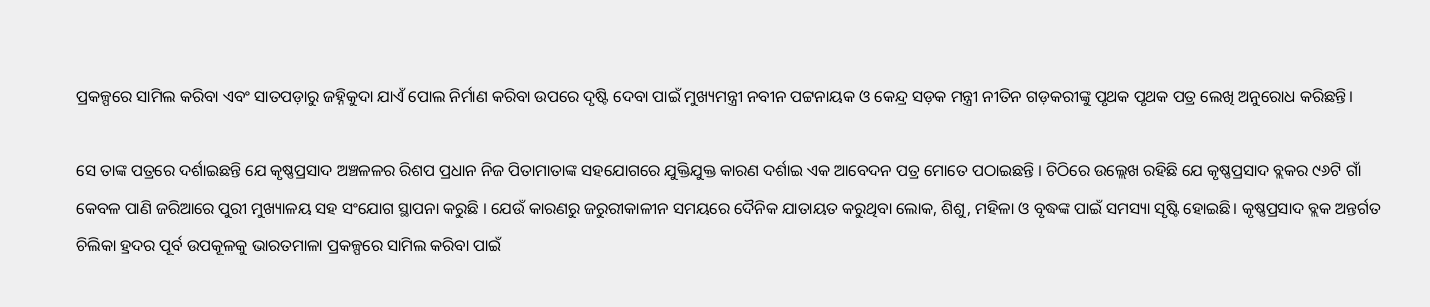ପ୍ରକଳ୍ପରେ ସାମିଲ କରିବା ଏବଂ ସାତପଡ଼ାରୁ ଜହ୍ନିକୁଦା ଯାଏଁ ପୋଲ ନିର୍ମାଣ କରିବା ଉପରେ ଦୃଷ୍ଟି ଦେବା ପାଇଁ ମୁଖ୍ୟମନ୍ତ୍ରୀ ନବୀନ ପଟ୍ଟନାୟକ ଓ କେନ୍ଦ୍ର ସଡ଼କ ମନ୍ତ୍ରୀ ନୀତିନ ଗଡ଼କରୀଙ୍କୁ ପୃଥକ ପୃଥକ ପତ୍ର ଲେଖି ଅନୁରୋଧ କରିଛନ୍ତି।

ସେ ତାଙ୍କ ପତ୍ରରେ ଦର୍ଶାଇଛନ୍ତି ଯେ କୃଷ୍ଣପ୍ରସାଦ ଅଞ୍ଚଳଳର ରିଶପ ପ୍ରଧାନ ନିଜ ପିତାମାତାଙ୍କ ସହଯୋଗରେ ଯୁକ୍ତିଯୁକ୍ତ କାରଣ ଦର୍ଶାଇ ଏକ ଆବେଦନ ପତ୍ର ମୋତେ ପଠାଇଛନ୍ତି । ଚିଠିରେ ଉଲ୍ଲେଖ ରହିଛି ଯେ କୃଷ୍ଣପ୍ରସାଦ ବ୍ଲକର ୯୬ଟି ଗାଁ କେବଳ ପାଣି ଜରିଆରେ ପୁରୀ ମୁଖ୍ୟାଳୟ ସହ ସଂଯୋଗ ସ୍ଥାପନା କରୁଛି । ଯେଉଁ କାରଣରୁ ଜରୁରୀକାଳୀନ ସମୟରେ ଦୈନିକ ଯାତାୟତ କରୁଥିବା ଲୋକ, ଶିଶୁ, ମହିଳା ଓ ବୃଦ୍ଧଙ୍କ ପାଇଁ ସମସ୍ୟା ସୃଷ୍ଟି ହୋଇଛି। କୃଷ୍ଣପ୍ରସାଦ ବ୍ଲକ ଅନ୍ତର୍ଗତ ଚିଲିକା ହ୍ରଦର ପୂର୍ବ ଉପକୂଳକୁ ଭାରତମାଳା ପ୍ରକଳ୍ପରେ ସାମିଲ କରିବା ପାଇଁ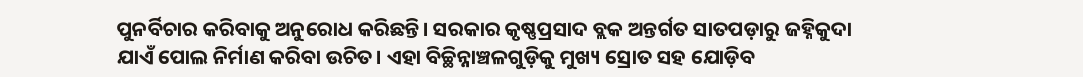ପୁନର୍ବିଚାର କରିବାକୁ ଅନୁରୋଧ କରିଛନ୍ତି। ସରକାର କୃଷ୍ଣପ୍ରସାଦ ବ୍ଲକ ଅନ୍ତର୍ଗତ ସାତପଡ଼ାରୁ ଜହ୍ନିକୁଦା ଯାଏଁ ପୋଲ ନିର୍ମାଣ କରିବା ଉଚିତ। ଏହା ବିଚ୍ଛିନ୍ନାଞ୍ଚଳଗୁଡ଼ିକୁ ମୁଖ୍ୟ ସ୍ରୋତ ସହ ଯୋଡ଼ିବ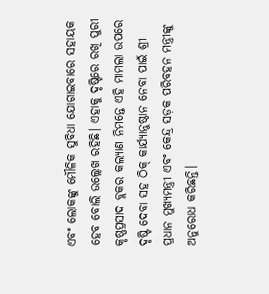ଏବଂ ଲୋକଙ୍କୁ ମୌଳିକ ସୁବିଧା ଯୋଗାଇବାରେ ସହାୟକ ହେବ ବୋଲି ଉଲ୍ଲେଖ ରହିଛି। ଏହାକୁ ଦୃଷ୍ଟିରେ ରଖି ପୁରୀ କୃଷ୍ଣପ୍ରସାଦ ବ୍ଲକର କଲ୍ୟାଣ ନିମନ୍ତେ ଏହି ମାମଲା ଉପରେ ଦୃଷ୍ଟି ଦେବା ସହ ଠିକ୍ କାର୍ଯ୍ୟାନୁଷ୍ଠାନ ନେବା ପାଇଁ ଶ୍ରୀ ପ୍ରଧାନ ମୁଖ୍ୟମନ୍ତ୍ରୀ ଏବଂ କେନ୍ଦ୍ର ସଡ଼କ ପରିବହନ ମନ୍ତ୍ରୀଙ୍କୁ ଅନୁରୋଧ କରିଛନ୍ତି।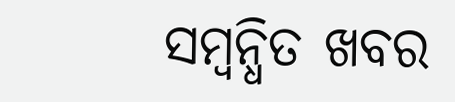ସମ୍ବନ୍ଧିତ ଖବର